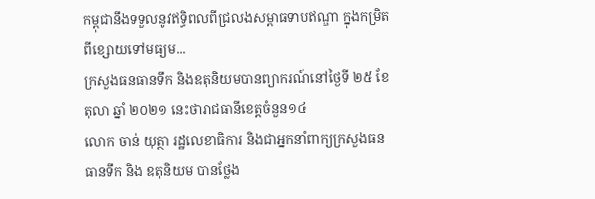កម្ពុជានឹងទទួលនូវឥទ្ធិពលពីជ្រលងសម្ពាធទាបឥណ្ឌា ក្នុងកម្រិតពីខ្សោយទៅមធ្យម...
ក្រសួងធនធានទឹក និងឧតុនិយមបានព្យាករណ៍នៅថ្ងៃទី ២៥ ខែតុលា ឆ្នាំ ២០២១ នេះថារាជធានីខេត្តចំនួន១៤
លោក ចាន់ យុត្ថា រដ្ឋលេខាធិការ និងជាអ្នកនាំពាក្យក្រសួងធនធានទឹក និង ឧតុនិយម បានថ្លែង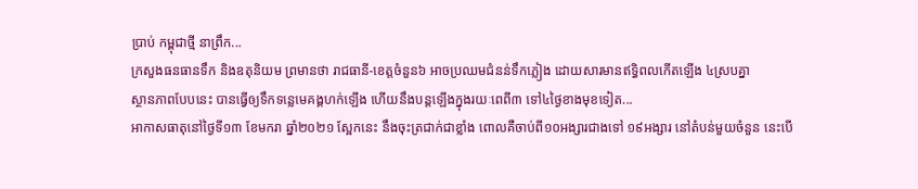ប្រាប់ កម្ពុជាថ្មី នាព្រឹក...
ក្រសួងធនធានទឹក និងឧតុនិយម ព្រមានថា រាជធានី-ខេត្តចំនួន៦ អាចប្រឈមជំនន់ទឹកភ្លៀង ដោយសារមានឥទ្ធិពលកើតឡើង ៤ស្របគ្នា
ស្ថានភាពបែបនេះ បានធ្វើឲ្យទឹកទន្លេមេគង្គហក់ឡើង ហើយនឹងបន្តឡើងក្នុងរយៈពេពី៣ ទៅ៤ថ្ងៃខាងមុខទៀត...
អាកាសធាតុនៅថ្ងៃទី១៣ ខែមករា ឆ្នាំ២០២១ ស្អែកនេះ នឹងចុះត្រជាក់ជាខ្លាំង ពោលគឺចាប់ពី១០អង្សារជាងទៅ ១៩អង្សារ នៅតំបន់មួយចំនួន នេះបើ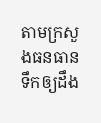តាមក្រសួងធនធានទឹកឲ្យដឹង